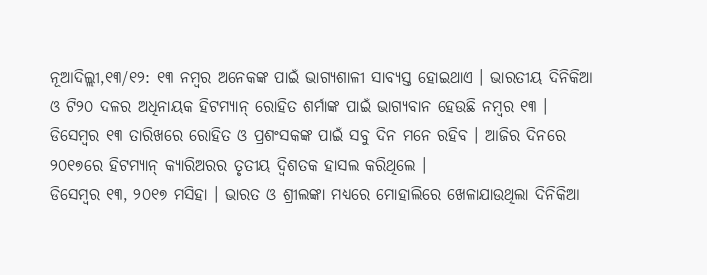ନୂଆଦିଲ୍ଲୀ,୧୩/୧୨: ୧୩ ନମ୍ବର ଅନେକଙ୍କ ପାଇଁ ଭାଗ୍ୟଶାଳୀ ସାବ୍ୟସ୍ତ ହୋଇଥାଏ । ଭାରତୀୟ ଦିନିକିଆ ଓ ଟି୨୦ ଦଳର ଅଧିନାୟକ ହିଟମ୍ୟାନ୍ ରୋହିତ ଶର୍ମାଙ୍କ ପାଇଁ ଭାଗ୍ୟବାନ ହେଉଛି ନମ୍ବର ୧୩ । ଡିସେମ୍ବର ୧୩ ତାରିଖରେ ରୋହିତ ଓ ପ୍ରଶଂସକଙ୍କ ପାଇଁ ସବୁ ଦିନ ମନେ ରହିବ । ଆଜିର ଦିନରେ ୨୦୧୭ରେ ହିଟମ୍ୟାନ୍ କ୍ୟାରିଅରର ତୃତୀୟ ଦ୍ୱିଶତକ ହାସଲ କରିଥିଲେ ।
ଡିସେମ୍ବର ୧୩, ୨୦୧୭ ମସିହା । ଭାରତ ଓ ଶ୍ରୀଲଙ୍କା ମଧ୍ୟରେ ମୋହାଲିରେ ଖେଳାଯାଉଥିଲା ଦିନିକିଆ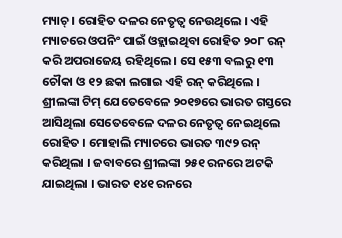ମ୍ୟାଚ୍ । ରୋହିତ ଦଳର ନେତୃତ୍ୱ ନେଉଥିଲେ । ଏହି ମ୍ୟାଚରେ ଓପନିଂ ପାଇଁ ଓହ୍ଲାଇଥିବା ରୋହିତ ୨୦୮ ରନ୍ କରି ଅପରାଜେୟ ରହିଥିଲେ । ସେ ୧୫୩ ବଲରୁ ୧୩ ଚୌକା ଓ ୧୨ ଛକା ଲଗାଇ ଏହି ରନ୍ କରିଥିଲେ ।
ଶ୍ରୀଲଙ୍କା ଟିମ୍ ଯେତେବେଳେ ୨୦୧୭ରେ ଭାରତ ଗସ୍ତରେ ଆସିଥିଲା ସେତେବେଳେ ଦଳର ନେତୃତ୍ୱ ନେଇଥିଲେ ରୋହିତ । ମୋହାଲି ମ୍ୟାଚରେ ଭାରତ ୩୯୨ ରନ୍ କରିଥିଲା । ଜବାବରେ ଶ୍ରୀଲଙ୍କା ୨୫୧ ରନରେ ଅଟକି ଯାଇଥିଲା । ଭାରତ ୧୪୧ ରନରେ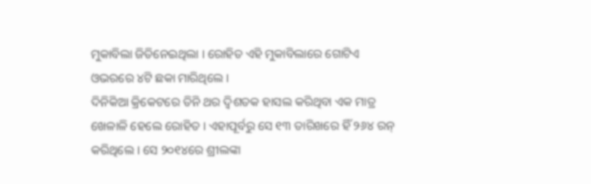ମୁକାବିଲା ଜିତିନେଇଥିଲା । ରୋହିତ ଏହି ମୁକାବିଲାରେ ଗୋଟିଏ ଓଭରରେ ୪ଟି ଛକା ମାରିଥିଲେ ।
ଦିନିକିଆ କ୍ରିକେଟରେ ତିନି ଥର ଦ୍ୱିଶତକ ହାସଲ କରିଥିବା ଏକ ମାତ୍ର ଖେଳାଳି ହେଲେ ରୋହିତ । ଏହାପୂର୍ବରୁ ସେ ୧୩ ତାରିଖରେ ହିଁ ୨୬୪ ରନ୍ କରିଥିଲେ । ସେ ୨୦୧୪ରେ ଶ୍ରୀଲଙ୍କା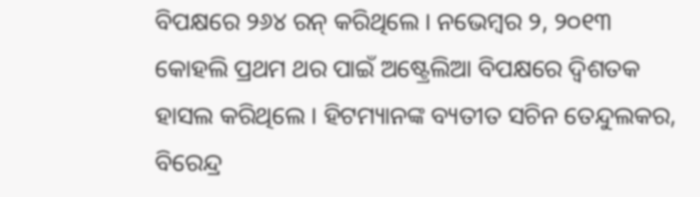ବିପକ୍ଷରେ ୨୬୪ ରନ୍ କରିଥିଲେ । ନଭେମ୍ବର ୨, ୨୦୧୩ କୋହଲି ପ୍ରଥମ ଥର ପାଇଁ ଅଷ୍ଟ୍ରେଲିଆ ବିପକ୍ଷରେ ଦ୍ୱିଶତକ ହାସଲ କରିଥିଲେ । ହିଟମ୍ୟାନଙ୍କ ବ୍ୟତୀତ ସଚିନ ତେନ୍ଦୁଲକର, ବିରେନ୍ଦ୍ର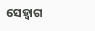ସେହ୍ୱାଗ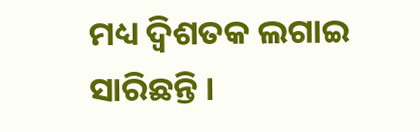ମଧ୍ୟ ଦ୍ୱିଶତକ ଲଗାଇ ସାରିଛନ୍ତି ।